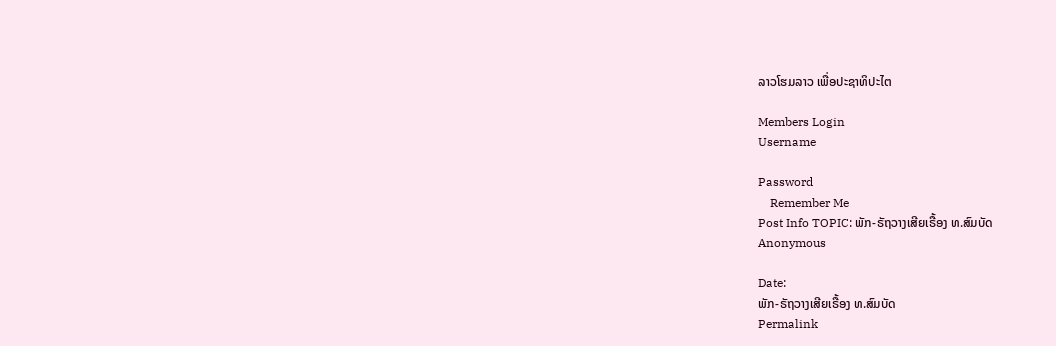ລາວໂຮມລາວ ເພື່ອປະຊາທິປະໄຕ

Members Login
Username

Password
    Remember Me
Post Info TOPIC: ພັກ-ຣັຖວາງເສີຍເຣື້ອງ ທ.ສົມບັດ
Anonymous

Date:
ພັກ-ຣັຖວາງເສີຍເຣື້ອງ ທ.ສົມບັດ
Permalink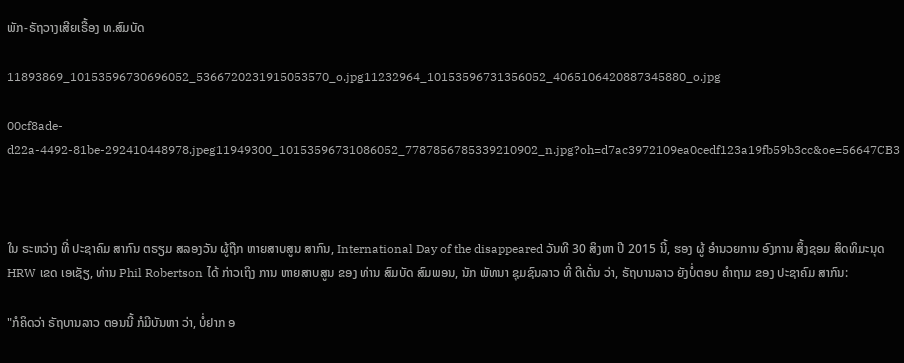ພັກ-ຣັຖວາງເສີຍເຣື້ອງ ທ.ສົມບັດ

11893869_10153596730696052_5366720231915053570_o.jpg11232964_10153596731356052_4065106420887345880_o.jpg

00cf8ade-d22a-4492-81be-292410448978.jpeg11949300_10153596731086052_7787856785339210902_n.jpg?oh=d7ac3972109ea0cedf123a19fb59b3cc&oe=56647CB3



ໃນ ຣະຫວ່າງ ທີ່ ປະຊາຄົມ ສາກົນ ຕຣຽມ ສລອງວັນ ຜູ້ຖືກ ຫາຍສາບສູນ ສາກົນ, International Day of the disappeared ວັນທີ 30 ສິງຫາ ປີ 2015 ນີ້, ຮອງ ຜູ້ ອໍານວຍການ ອົງການ ສິ້ງຊອມ ສິດທິມະນຸດ HRW ເຂດ ເອເຊັຽ, ທ່ານ Phil Robertson ໄດ້ ກ່າວເຖິງ ການ ຫາຍສາບສູນ ຂອງ ທ່ານ ສົມບັດ ສົມພອນ, ນັກ ພັທນາ ຊຸມຊົນລາວ ທີ່ ດີເດັ່ນ ວ່າ, ຣັຖບານລາວ ຍັງບໍ່ຕອບ ຄໍາຖາມ ຂອງ ປະຊາຄົມ ສາກົນ:

"ກໍຄິດວ່າ ຣັຖບານລາວ ຕອນນີ້ ກໍມີບັນຫາ ວ່າ, ບໍ່ຢາກ ອ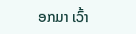ອກມາ ເວົ້າ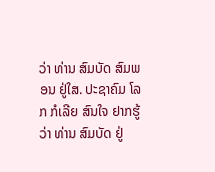ວ່າ ທ່ານ ສົມບັດ ສົມພອນ ຢູ່ໃສ. ປະຊາຄົມ ໂລກ ກໍເລີຍ ສົນໃຈ ຢາກຮູ້ວ່າ ທ່ານ ສົມບັດ ຢູ່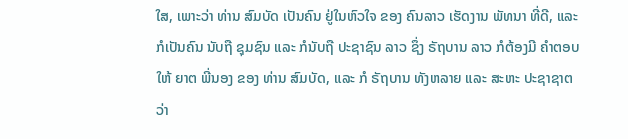ໃສ, ເພາະວ່າ ທ່ານ ສົມບັດ ເປັນຄົນ ຢູ່ໃນຫົວໃຈ ຂອງ ຄົນລາວ ເຮັດງານ ພັທນາ ທີ່ດີ, ແລະ ກໍເປັນຄົນ ນັບຖື ຊຸມຊົນ ແລະ ກໍນັບຖື ປະຊາຊົນ ລາວ ຊຶ່ງ ຣັຖບານ ລາວ ກໍຕ້ອງມີ ຄໍາຕອບ ໃຫ້ ຍາຕ ພີ່ນອງ ຂອງ ທ່ານ ສົມບັດ, ແລະ ກໍ ຣັຖບານ ທັງຫລາຍ ແລະ ສະຫະ ປະຊາຊາຕ ວ່າ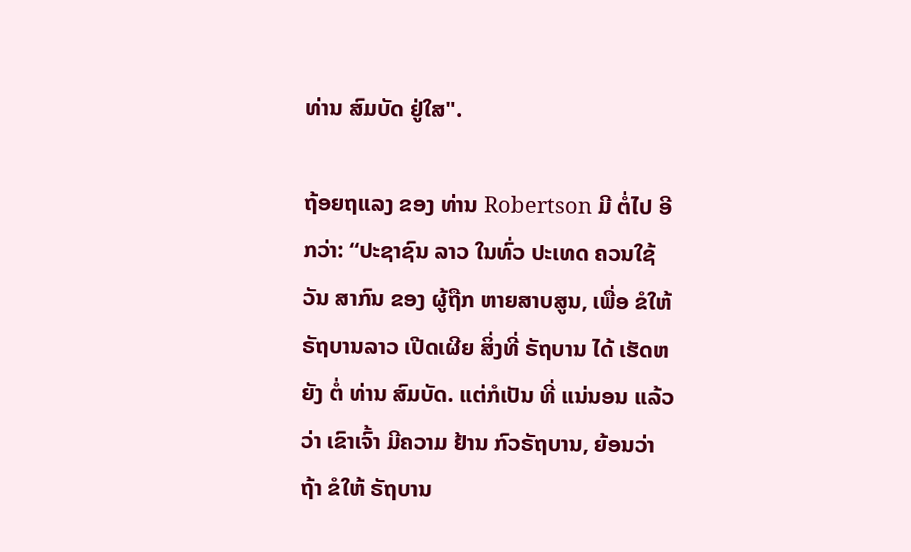ທ່ານ ສົມບັດ ຢູ່ໃສ".

ຖ້ອຍຖແລງ ຂອງ ທ່ານ Robertson ມີ ຕໍ່ໄປ ອີກວ່າ: “ປະຊາຊົນ ລາວ ໃນທົ່ວ ປະເທດ ຄວນໃຊ້ ວັນ ສາກົນ ຂອງ ຜູ້ຖືກ ຫາຍສາບສູນ, ເພື່ອ ຂໍໃຫ້ ຣັຖບານລາວ ເປີດເຜີຍ ສິ່ງທີ່ ຣັຖບານ ໄດ້ ເຮັດຫຍັງ ຕໍ່ ທ່ານ ສົມບັດ. ແຕ່ກໍເປັນ ທີ່ ແນ່ນອນ ແລ້ວວ່າ ເຂົາເຈົ້າ ມີຄວາມ ຢ້ານ ກົວຣັຖບານ, ຍ້ອນວ່າ ຖ້າ ຂໍໃຫ້ ຣັຖບານ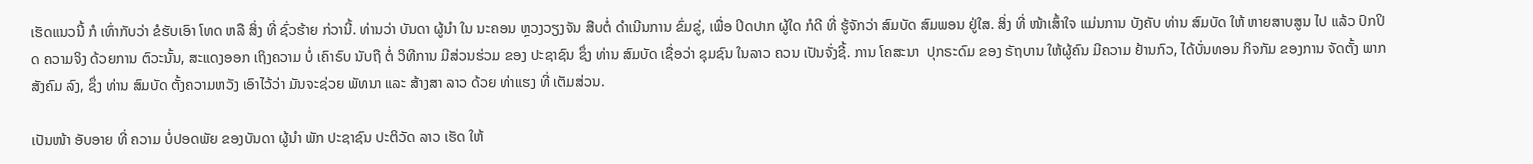ເຮັດແນວນີ້ ກໍ ເທົ່າກັບວ່າ ຂໍຮັບເອົາ ໂທດ ຫລື ສິ່ງ ທີ່ ຊົ່ວຮ້າຍ ກ່ວານີ້. ທ່ານວ່າ ບັນດາ ຜູ້ນໍາ ໃນ ນະຄອນ ຫຼວງວຽງຈັນ ສືບຕໍ່ ດໍາເນີນການ ຂົ່ມຂູ່, ເພື່ອ ປິດປາກ ຜູ້ໃດ ກໍດີ ທີ່ ຮູ້ຈັກວ່າ ສົມບັດ ສົມພອນ ຢູ່ໃສ. ສິ່ງ ທີ່ ໜ້າເສົ້າໃຈ ແມ່ນການ ບັງຄັບ ທ່ານ ສົມບັດ ໃຫ້ ຫາຍສາບສູນ ໄປ ແລ້ວ ປົກປິດ ຄວາມຈິງ ດ້ວຍການ ຕົວະນັ້ນ, ສະແດງອອກ ເຖິງຄວາມ ບໍ່ ເຄົາຣົບ ນັບຖື ຕໍ່ ວິທີການ ມີສ່ວນຮ່ວມ ຂອງ ປະຊາຊົນ ຊຶ່ງ ທ່ານ ສົມບັດ ເຊື່ອວ່າ ຊຸມຊົນ ໃນລາວ ຄວນ ເປັນຈັ່ງຊີ້. ການ ໂຄສະນາ  ປຸກຣະດົມ ຂອງ ຣັຖບານ ໃຫ້ຜູ້ຄົນ ມີຄວາມ ຢ້ານກົວ, ໄດ້ບັ່ນທອນ ກິຈກັມ ຂອງການ ຈັດຕັ້ງ ພາກສັງຄົມ ລົງ, ຊຶ່ງ ທ່ານ ສົມບັດ ຕັ້ງຄວາມຫວັງ ເອົາໄວ້ວ່າ ມັນຈະຊ່ວຍ ພັທນາ ແລະ ສ້າງສາ ລາວ ດ້ວຍ ທ່າແຮງ ທີ່ ເຕັມສ່ວນ.

ເປັນໜ້າ ອັບອາຍ ທີ່ ຄວາມ ບໍ່ປອດພັຍ ຂອງບັນດາ ຜູ້ນໍາ ພັກ ປະຊາຊົນ ປະຕິວັດ ລາວ ເຮັດ ໃຫ້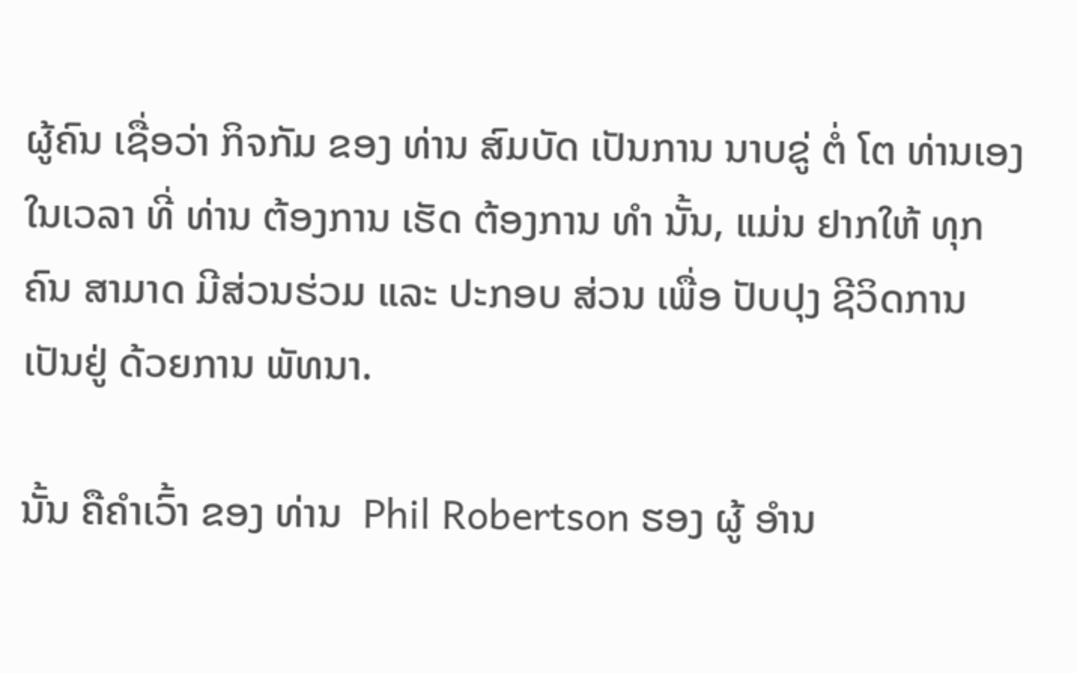ຜູ້ຄົນ ເຊື່ອວ່າ ກິຈກັມ ຂອງ ທ່ານ ສົມບັດ ເປັນການ ນາບຂູ່ ຕໍ່ ໂຕ ທ່ານເອງ ໃນເວລາ ທີ່ ທ່ານ ຕ້ອງການ ເຮັດ ຕ້ອງການ ທໍາ ນັ້ນ, ແມ່ນ ຢາກໃຫ້ ທຸກຄົນ ສາມາດ ມີສ່ວນຮ່ວມ ແລະ ປະກອບ ສ່ວນ ເພື່ອ ປັບປຸງ ຊີວິດການ ເປັນຢູ່ ດ້ວຍການ ພັທນາ.

ນັ້ນ ຄືຄໍາເວົ້າ ຂອງ ທ່ານ  Phil Robertson ຮອງ ຜູ້ ອໍານ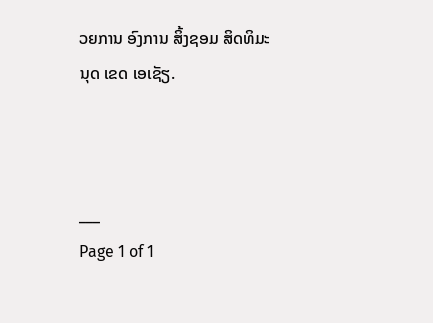ວຍການ ອົງການ ສິ້ງຊອມ ສິດທິມະນຸດ ເຂດ ເອເຊັຽ.



___
Page 1 of 1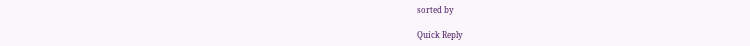sorted by

Quick Reply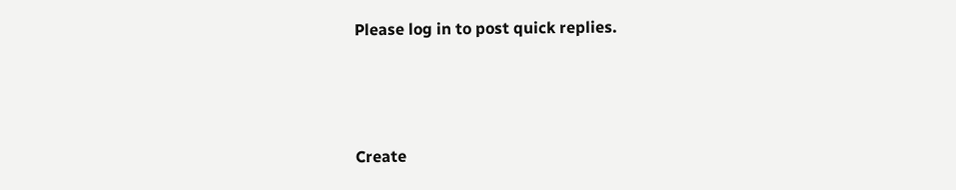Please log in to post quick replies.



Create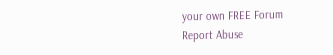your own FREE Forum
Report Abuse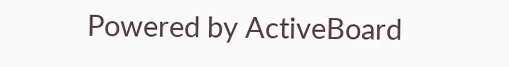Powered by ActiveBoard